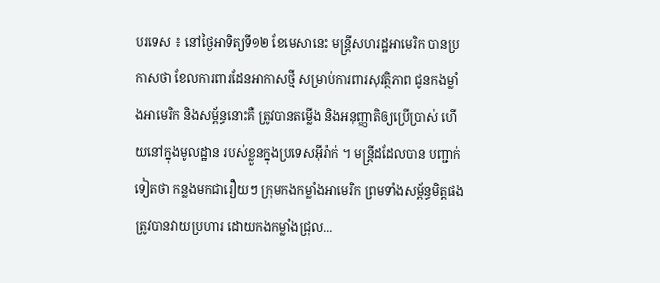បរទេស ៖ នៅថ្ងៃអាទិត្យទី១២ ខែមេសានេះ មន្ត្រីសហរដ្ឋអាមេរិក បានប្រកាសថា ខែលការពារដែនអាកាសថ្មី សម្រាប់ការពារសុវត្ថិភាព ជូនកងម្លាំងអាមេរិក និងសម្ព័ន្ធនោះគឺ ត្រូវបានតម្លើង និងអនុញ្ញាតិឲ្យប្រើប្រាស់ ហើយនៅក្នុងមូលដ្ឋាន របស់ខ្លួនក្នុងប្រទេសអ៊ីរ៉ាក់ ។ មន្ត្រីដដែលបាន បញ្ជាក់ទៀតថា កន្លងមកជារឿយៗ ក្រុមកងកម្លាំងអាមេរិក ព្រមទាំងសម្ព័ន្ធមិត្តផង ត្រូវបានវាយប្រហារ ដោយកងកម្លាំងជ្រុល...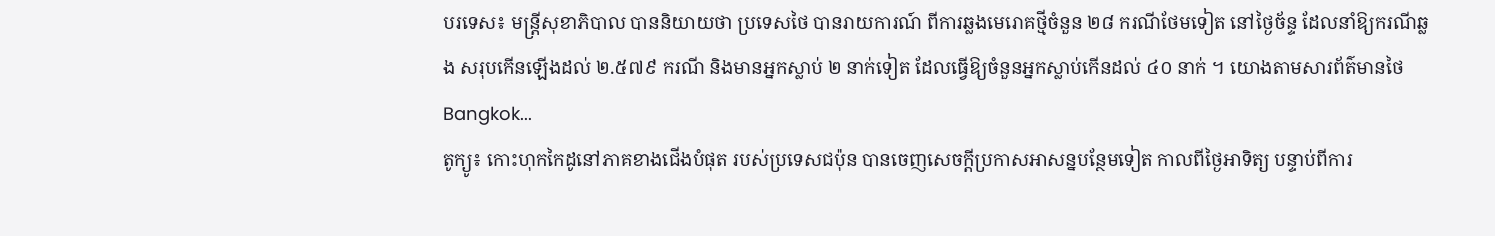បរទេស៖ មន្ត្រីសុខាភិបាល បាននិយាយថា ប្រទេសថៃ បានរាយការណ៍ ពីការឆ្លងមេរោគថ្មីចំនួន ២៨ ករណីថែមទៀត នៅថ្ងៃច័ន្ទ ដែលនាំឱ្យករណីឆ្លង សរុបកើនឡើងដល់ ២.៥៧៩ ករណី និងមានអ្នកស្លាប់ ២ នាក់ទៀត ដែលធ្វើឱ្យចំនួនអ្នកស្លាប់កើនដល់ ៤០ នាក់ ។ យោងតាមសារព័ត៌មានថៃ Bangkok...
តូក្យូ៖ កោះហុកកៃដូនៅភាគខាងជើងបំផុត របស់ប្រទេសជប៉ុន បានចេញសេចក្តីប្រកាសអាសន្នបន្ថែមទៀត កាលពីថ្ងៃអាទិត្យ បន្ទាប់ពីការ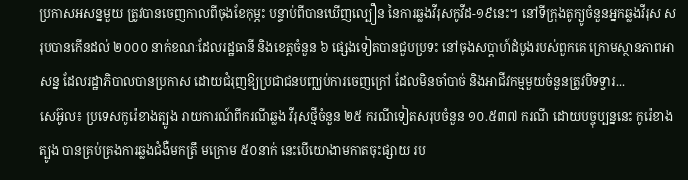ប្រកាសអសន្នមួយ ត្រូវបានចេញកាលពីចុងខែកុម្ភះ បន្ទាប់ពីបានឃើញល្បឿន នៃការឆ្លងវីរុសកូវីដ-១៩នេះ។ នៅទីក្រុងតូក្យូចំនួនអ្នកឆ្លងវីរុស សរុបបានកើនដល់ ២០០០ នាក់ខណៈដែលរដ្ឋធានី និងខេត្តចំនួន ៦ ផ្សេងទៀតបានជួបប្រទះ នៅចុងសប្តាហ៍ដំបូងរបស់ពួកគេ ក្រោមស្ថានភាពអាសន្ន ដែលរដ្ឋាភិបាលបានប្រកាស ដោយជំរុញឱ្យប្រជាជនបញ្ឈប់ការចេញក្រៅ ដែលមិនចាំបាច់ និងអាជីវកម្មមួយចំនួនត្រូវបិទទ្វារ...
សេអ៊ូល៖ ប្រទេសកូរ៉េខាងត្បូង រាយការណ៍ពីករណីឆ្លង វីរុសថ្មីចំនួន ២៥ ករណីទៀតសរុបចំនួន ១០.៥៣៧ ករណី ដោយបច្ចុប្បន្ននេះ កូរ៉េខាងត្បូង បានគ្រប់គ្រងការឆ្លងជំងឺមកត្រឹ មក្រោម ៥០នាក់ នេះបេីយោងាមកាតចុះផ្សាយ រប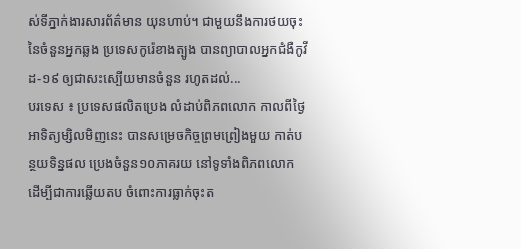ស់ទីភ្នាក់ងារសារព័ត៌មាន យុនហាប់។ ជាមួយនឹងការថយចុះ នៃចំនួនអ្នកឆ្លង ប្រទេសកូរ៉េខាងត្បូង បានព្យាបាលអ្នកជំងឺកូវីដ-១៩ ឲ្យជាសះស្បើយមានចំនួន រហូតដល់...
បរទេស ៖ ប្រទេសផលិតប្រេង លំដាប់ពិភពលោក កាលពីថ្ងៃអាទិត្យម្សិលមិញនេះ បានសម្រេចកិច្ចព្រមព្រៀងមួយ កាត់បន្ថយទិន្នផល ប្រេងចំនួន១០ភាគរយ នៅទូទាំងពិភពលោក ដើម្បីជាការឆ្លើយតប ចំពោះការធ្លាក់ចុះត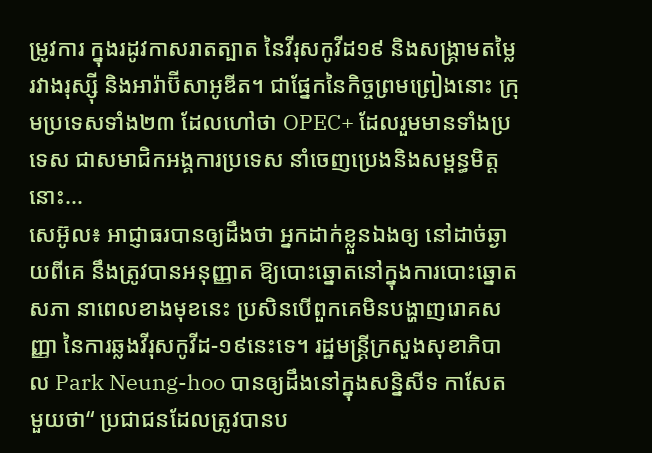ម្រូវការ ក្នុងរដូវកាសរាតត្បាត នៃវីរុសកូវីដ១៩ និងសង្គ្រាមតម្លៃរវាងរុស្ស៊ី និងអារ៉ាប៊ីសាអូឌីត។ ជាផ្នែកនៃកិច្ចព្រមព្រៀងនោះ ក្រុមប្រទេសទាំង២៣ ដែលហៅថា OPEC+ ដែលរួមមានទាំងប្រទេស ជាសមាជិកអង្គការប្រទេស នាំចេញប្រេងនិងសម្ពន្ធមិត្តនោះ...
សេអ៊ូល៖ អាជ្ញាធរបានឲ្យដឹងថា អ្នកដាក់ខ្លួនឯងឲ្យ នៅដាច់ឆ្ងាយពីគេ នឹងត្រូវបានអនុញ្ញាត ឱ្យបោះឆ្នោតនៅក្នុងការបោះឆ្នោតសភា នាពេលខាងមុខនេះ ប្រសិនបើពួកគេមិនបង្ហាញរោគសញ្ញា នៃការឆ្លងវីរុសកូវីដ-១៩នេះទេ។ រដ្ឋមន្រ្តីក្រសួងសុខាភិបាល Park Neung-hoo បានឲ្យដឹងនៅក្នុងសន្និសីទ កាសែតមួយថា“ ប្រជាជនដែលត្រូវបានប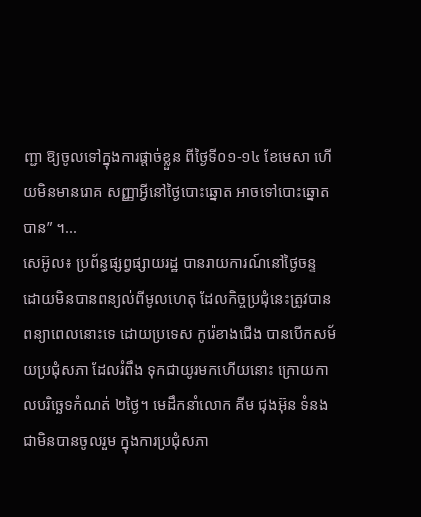ញ្ជា ឱ្យចូលទៅក្នុងការផ្តាច់ខ្លួន ពីថ្ងៃទី០១-១៤ ខែមេសា ហើយមិនមានរោគ សញ្ញាអ្វីនៅថ្ងៃបោះឆ្នោត អាចទៅបោះឆ្នោតបាន” ។...
សេអ៊ូល៖ ប្រព័ន្ធផ្សព្វផ្សាយរដ្ឋ បានរាយការណ៍នៅថ្ងៃចន្ទ ដោយមិនបានពន្យល់ពីមូលហេតុ ដែលកិច្ចប្រជុំនេះត្រូវបានពន្យាពេលនោះទេ ដោយប្រទេស កូរ៉េខាងជើង បានបើកសម័យប្រជុំសភា ដែលរំពឹង ទុកជាយូរមកហើយនោះ ក្រោយកាលបរិច្ឆេទកំណត់ ២ថ្ងៃ។ មេដឹកនាំលោក គីម ជុងអ៊ុន ទំនងជាមិនបានចូលរួម ក្នុងការប្រជុំសភា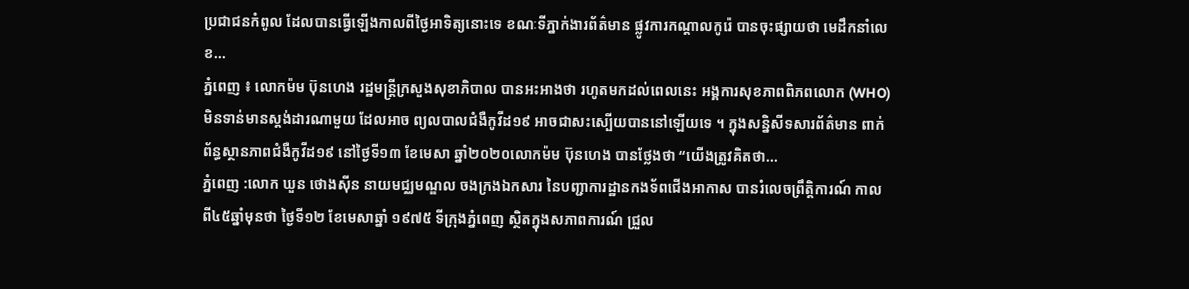ប្រជាជនកំពូល ដែលបានធ្វើឡើងកាលពីថ្ងៃអាទិត្យនោះទេ ខណៈទីភ្នាក់ងារព័ត៌មាន ផ្លូវការកណ្តាលកូរ៉េ បានចុះផ្សាយថា មេដឹកនាំលេខ...
ភ្នំពេញ ៖ លោកម៉ម ប៊ុនហេង រដ្ឋមន្រ្តីក្រសួងសុខាភិបាល បានអះអាងថា រហូតមកដល់ពេលនេះ អង្គការសុខភាពពិភពលោក (WHO) មិនទាន់មានស្ដង់ដារណាមួយ ដែលអាច ព្យលបាលជំងឺកូវីដ១៩ អាចជាសះស្បើយបាននៅឡើយទេ ។ ក្នុងសន្និសីទសារព័ត៌មាន ពាក់ព័ន្ធស្ថានភាពជំងឺកូវីដ១៩ នៅថ្ងៃទី១៣ ខែមេសា ឆ្នាំ២០២០លោកម៉ម ប៊ុនហេង បានថ្លែងថា “យើងត្រូវគិតថា...
ភ្នំពេញ :លោក ឃួន ថោងស៊ីន នាយមជ្ឈមណ្ឌល ចងក្រងឯកសារ នៃបញ្ជាការដ្ឋានកងទ័ពជើងអាកាស បានរំលេចព្រឹត្តិការណ៍ កាលពី៤៥ឆ្នាំមុនថា ថ្ងៃទី១២ ខែមេសាឆ្នាំ ១៩៧៥ ទីក្រុងភ្នំពេញ ស្ថិតក្នុងសភាពការណ៍ ជ្រួល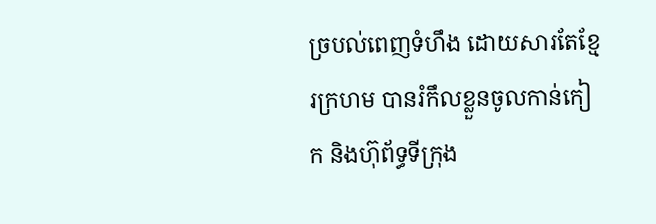ច្របល់ពេញទំហឹង ដោយសារតែខ្មែរក្រហម បានរំកឹលខ្លួនចូលកាន់កៀក និងហ៊ុព័ទ្ធទីក្រុង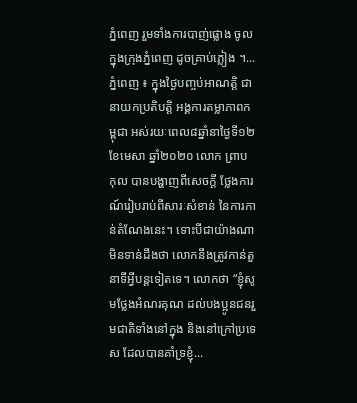ភ្នំពេញ រួមទាំងការបាញ់ផ្លោង ចូលក្នុងក្រុងភ្នំពេញ ដូចគ្រាប់ភ្លៀង ។...
ភ្នំពេញ ៖ ក្នុងថ្ងៃបញ្ចប់អាណត្តិ ជានាយកប្រតិបត្តិ អង្គការតម្លាភាពកម្ពុជា អស់រយៈពេល៨ឆ្នាំនាថ្ងៃទី១២ ខែមេសា ឆ្នាំ២០២០ លោក ព្រាប កុល បានបង្ហាញពីសេចក្តី ថ្លែងការណ៍រៀបរាប់ពីសារៈសំខាន់ នៃការកាន់តំណែងនេះ។ ទោះបីជាយ៉ាងណា មិនទាន់ដឹងថា លោកនឹងត្រូវកាន់តួនាទីអ្វីបន្តទៀតទេ។ លោកថា “ខ្ញុំសូមថ្លែងអំណរគុណ ដល់បងប្អូនជនរួមជាតិទាំងនៅក្នុង និងនៅក្រៅប្រទេស ដែលបានគាំទ្រខ្ញុំ...